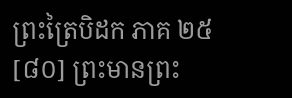ព្រះត្រៃបិដក ភាគ ២៥
[៨០] ព្រះមានព្រះ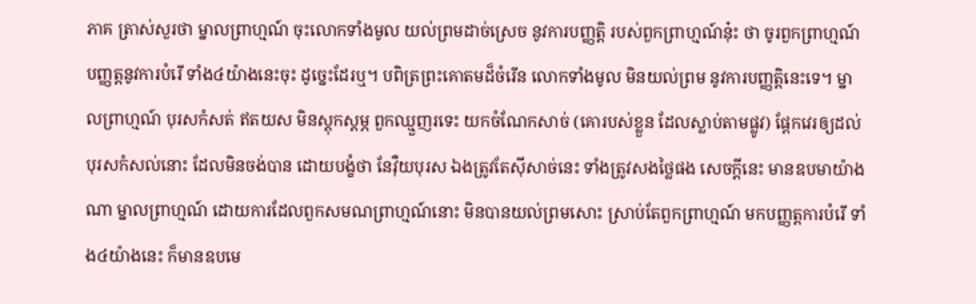ភាគ ត្រាស់សួរថា ម្នាលព្រាហ្មណ៍ ចុះលោកទាំងមូល យល់ព្រមដាច់ស្រេច នូវការបញ្ញត្តិ របស់ពួកព្រាហ្មណ៍នុ៎ះ ថា ចូរពួកព្រាហ្មណ៍ បញ្ញត្តនូវការបំរើ ទាំង៤យ៉ាងនេះចុះ ដូច្នេះដែរឬ។ បពិត្រព្រះគោតមដ៏ចំរើន លោកទាំងមូល មិនយល់ព្រម នូវការបញ្ញត្តិនេះទេ។ ម្នាលព្រាហ្មណ៍ បុរសកំសត់ ឥតយស មិនស្តុកស្តម្ភ ពួកឈ្មួញរទេះ យកចំណែកសាច់ (គោរបស់ខ្លួន ដែលស្លាប់តាមផ្លូវ) ផ្តែកវេរឲ្យដល់បុរសកំសល់នោះ ដែលមិនចង់បាន ដោយបង្ខំថា នែវ៉ឺយបុរស ឯងត្រូវតែស៊ីសាច់នេះ ទាំងត្រូវសងថ្លៃផង សេចក្តីនេះ មានឧបមាយ៉ាងណា ម្នាលព្រាហ្មណ៍ ដោយការដែលពួកសមណព្រាហ្មណ៍នោះ មិនបានយល់ព្រមសោះ ស្រាប់តែពួកព្រាហ្មណ៍ មកបញ្ញត្តការបំរើ ទាំង៤យ៉ាងនេះ ក៏មានឧបមេ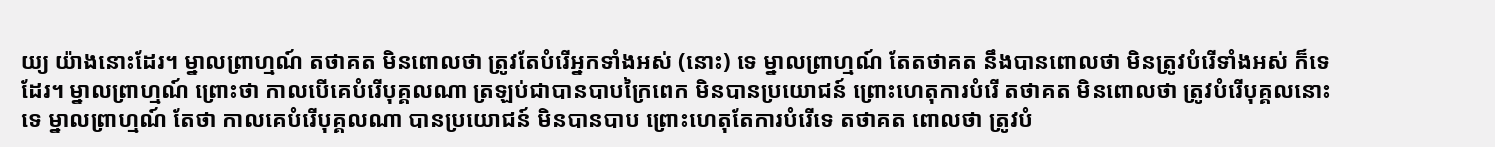យ្យ យ៉ាងនោះដែរ។ ម្នាលព្រាហ្មណ៍ តថាគត មិនពោលថា ត្រូវតែបំរើអ្នកទាំងអស់ (នោះ) ទេ ម្នាលព្រាហ្មណ៍ តែតថាគត នឹងបានពោលថា មិនត្រូវបំរើទាំងអស់ ក៏ទេដែរ។ ម្នាលព្រាហ្មណ៍ ព្រោះថា កាលបើគេបំរើបុគ្គលណា ត្រឡប់ជាបានបាបក្រៃពេក មិនបានប្រយោជន៍ ព្រោះហេតុការបំរើ តថាគត មិនពោលថា ត្រូវបំរើបុគ្គលនោះទេ ម្នាលព្រាហ្មណ៍ តែថា កាលគេបំរើបុគ្គលណា បានប្រយោជន៍ មិនបានបាប ព្រោះហេតុតែការបំរើទេ តថាគត ពោលថា ត្រូវបំ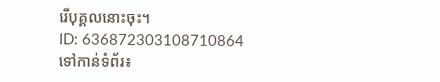រើបុគ្គលនោះចុះ។
ID: 636872303108710864
ទៅកាន់ទំព័រ៖